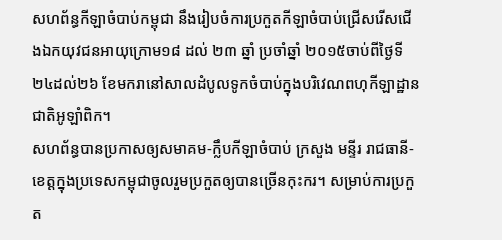សហព័ន្ធកីឡាចំបាប់កម្ពុជា នឹងរៀបចំការប្រកួតកីឡាចំបាប់ជ្រើសរើសជើងឯកយុវជនអាយុក្រោម១៨ ដល់ ២៣ ឆ្នាំ ប្រចាំឆ្នាំ ២០១៥ចាប់ពីថ្ងៃទី២៤ដល់២៦ ខែមករានៅសាលដំបូលទូកចំបាប់ក្នុងបរិវេណពហុកីឡាដ្ឋានជាតិអូឡាំពិក។
សហព័ន្ធបានប្រកាសឲ្យសមាគម-ក្លឹបកីឡាចំបាប់ ក្រសួង មន្ទីរ រាជធានី-ខេត្តក្នុងប្រទេសកម្ពុជាចូលរួមប្រកួតឲ្យបានច្រើនកុះករ។ សម្រាប់ការប្រកួត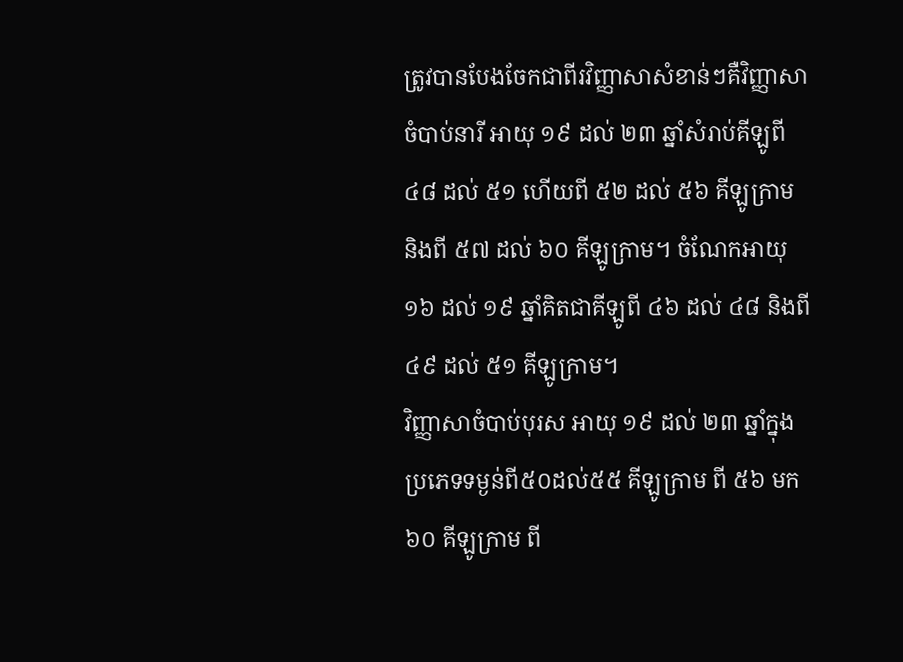ត្រូវបានបែងចែកជាពីរវិញ្ញាសាសំខាន់ៗគឺវិញ្ញាសាចំបាប់នារី អាយុ ១៩ ដល់ ២៣ ឆ្នាំសំរាប់គីឡូពី ៤៨ ដល់ ៥១ ហើយពី ៥២ ដល់ ៥៦ គីឡូក្រាម និងពី ៥៧ ដល់ ៦០ គីឡូក្រាម។ ចំណែកអាយុ ១៦ ដល់ ១៩ ឆ្នាំគិតជាគីឡូពី ៤៦ ដល់ ៤៨ និងពី ៤៩ ដល់ ៥១ គីឡូក្រាម។
វិញ្ញាសាចំបាប់បុរស អាយុ ១៩ ដល់ ២៣ ឆ្នាំក្នុងប្រភេទទម្ងន់ពី៥០ដល់៥៥ គីឡូក្រាម ពី ៥៦ មក ៦០ គីឡូក្រាម ពី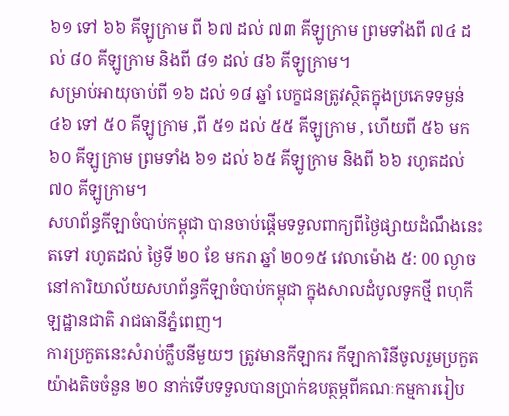៦១ ទៅ ៦៦ គីឡូក្រាម ពី ៦៧ ដល់ ៧៣ គីឡូក្រាម ព្រមទាំងពី ៧៤ ដល់ ៨០ គីឡូក្រាម និងពី ៨១ ដល់ ៨៦ គីឡូក្រាម។
សម្រាប់អាយុចាប់ពី ១៦ ដល់ ១៨ ឆ្នាំ បេក្ខជនត្រូវស្ថិតក្នុងប្រភេទទម្ងន់ ៤៦ ទៅ ៥០ គីឡូក្រាម ,ពី ៥១ ដល់ ៥៥ គីឡូក្រាម , ហើយពី ៥៦ មក ៦០ គីឡូក្រាម ព្រមទាំង ៦១ ដល់ ៦៥ គីឡូក្រាម និងពី ៦៦ រហូតដល់ ៧០ គីឡូក្រាម។
សហព័ន្ធកីឡាចំបាប់កម្ពុជា បានចាប់ផ្ដើមទទួលពាក្យពីថ្ងៃផ្សាយដំណឹងនេះតទៅ រហូតដល់ ថ្ងៃទី ២០ ខែ មករា ឆ្នាំ ២០១៥ វេលាម៉ោង ៥: 00 ល្ងាចនៅការិយាល័យសហព័ន្ធកីឡាចំបាប់កម្ពុជា ក្នុងសាលដំបូលទូកថ្មី ពហុកីឡដ្ឋានជាតិ រាជធានីភ្នំពេញ។
ការប្រកួតនេះសំរាប់ក្លឹបនីមួយៗ ត្រូវមានកីឡាករ កីឡាការិនីចូលរួមប្រកួត យ៉ាងតិចចំនួន ២០ នាក់ទើបទទួលបានប្រាក់ឧបត្ថម្ភពីគណៈកម្មការរៀប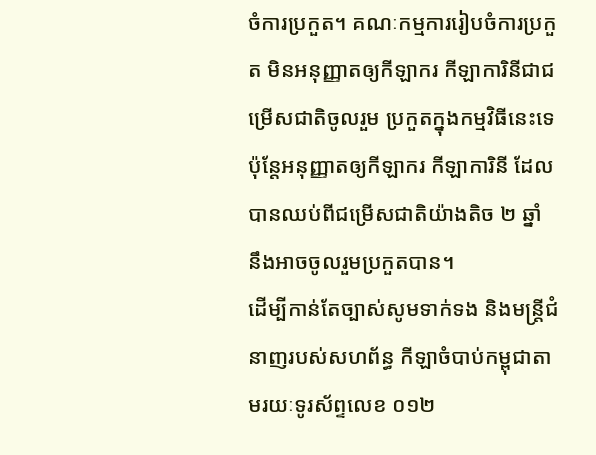ចំការប្រកួត។ គណៈកម្មការរៀបចំការប្រកួត មិនអនុញ្ញាតឲ្យកីឡាករ កីឡាការិនីជាជម្រើសជាតិចូលរួម ប្រកួតក្នុងកម្មវិធីនេះទេ ប៉ុន្តែអនុញ្ញាតឲ្យកីឡាករ កីឡាការិនី ដែលបានឈប់ពីជម្រើសជាតិយ៉ាងតិច ២ ឆ្នាំ នឹងអាចចូលរួមប្រកួតបាន។
ដើម្បីកាន់តែច្បាស់សូមទាក់ទង និងមន្ត្រីជំនាញរបស់សហព័ន្ធ កីឡាចំបាប់កម្ពុជាតាមរយៈទូរស័ព្ទលេខ ០១២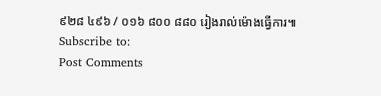៩២៨ ៤៩៦ / ០១៦ ៨០០ ៨៨០ រៀងរាល់ម៉ោងធ្វើការ៕
Subscribe to:
Post Comments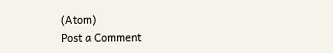(Atom)
Post a Comment